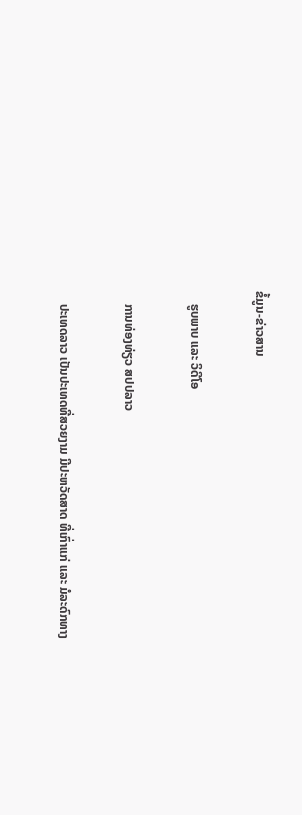ຂໍ້ມູນ-ຂ່າວສານ

    ຮູບພາບ ແລະ ວິດີໂອ

    ການທ່ອງທ່ຽວ ສປປລາວ

    ປະເທດລາວ ເປັນປະເທດທີ່ສວຍງາມ ມີປະຫວັດສາດ ທີ່ເກົ່າແກ່ ແລະ ມໍລະດົກທາງ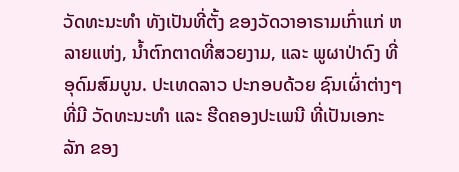ວັດທະນະທໍາ ທັງເປັນທີ່ຕັ້ງ ຂອງວັດວາອາຣາມເກົ່າແກ່ ຫລາຍແຫ່ງ, ນ້ຳຕົກຕາດທີ່ສວຍງາມ, ແລະ ພູຜາປ່າດົງ ທີ່ອຸດົມສົມບູນ. ປະເທດລາວ ປະກອບດ້ວຍ ຊົນເຜົ່າຕ່າງໆ ທີ່ມີ ວັດທະນະທຳ ແລະ ຮີດຄອງປະເພນີ ທີ່ເປັນເອກະລັກ ຂອງ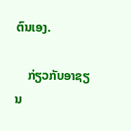ຕົນເອງ.

    ກ່ຽວກັບອາຊຽນ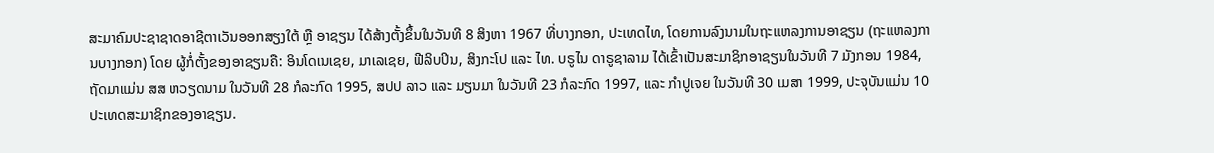ສະມາຄົມປະຊາຊາດອາຊີຕາເວັນອອກສຽງໃຕ້ ຫຼື ອາຊຽນ ໄດ້ສ້າງຕັ້ງຂຶ້ນໃນວັນທີ 8 ສິງຫາ 1967 ທີ່ບາງກອກ, ປະເທດໄທ, ໂດຍການລົງນາມໃນຖະແຫລງການອາຊຽນ (ຖະແຫລງການບາງກອກ) ໂດຍ ຜູ້ກໍ່ຕັ້ງຂອງອາຊຽນຄື: ອິນໂດເນເຊຍ, ມາເລເຊຍ, ຟີລິບປິນ, ສິງກະໂປ ແລະ ໄທ. ບຣູໄນ ດາຣູຊາລາມ ໄດ້ເຂົ້າເປັນສະມາຊິກອາຊຽນໃນວັນທີ 7 ມັງກອນ 1984, ຖັດມາແມ່ນ ສສ ຫວຽດນາມ ໃນວັນທີ 28 ກໍລະກົດ 1995, ສປປ ລາວ ແລະ ມຽນມາ ໃນວັນທີ 23 ກໍລະກົດ 1997, ແລະ ກຳປູເຈຍ ໃນວັນທີ 30 ເມສາ 1999, ປະຈຸບັນແມ່ນ 10 ປະເທດສະມາຊິກຂອງອາຊຽນ.